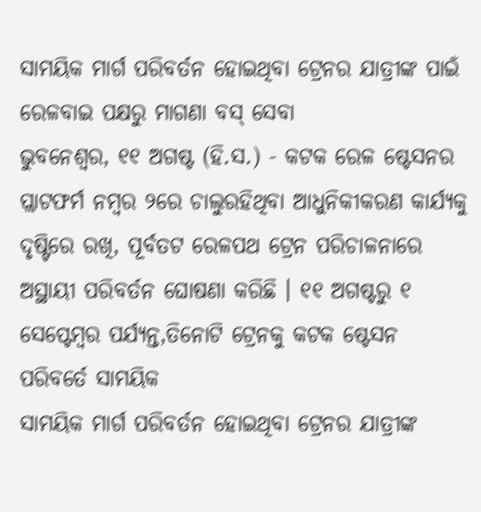ସାମୟିକ ମାର୍ଗ ପରିବର୍ତନ ହୋଇଥିବା ଟ୍ରେନର ଯାତ୍ରୀଙ୍କ ପାଇଁ ରେଳବାଇ ପକ୍ଷରୁ ମାଗଣା ବସ୍ ସେବା
ଭୁବନେଶ୍ୱର, ୧୧ ଅଗଷ୍ଟ (ହି.ସ.) - କଟକ ରେଳ ଷ୍ଟେସନର ପ୍ଲାଟଫର୍ମ ନମ୍ବର ୨ରେ ଚାଲୁରହିଥିବା ଆଧୁନିକୀକରଣ କାର୍ଯ୍ୟକୁ ଦୃଷ୍ଟିରେ ରଖି, ପୂର୍ବତଟ ରେଳପଥ ଟ୍ରେନ ପରିଚାଳନାରେ ଅସ୍ଥାୟୀ ପରିବର୍ତନ ଘୋଷଣା କରିଛି । ୧୧ ଅଗଷ୍ଟରୁ ୧ ସେପ୍ଟେମ୍ବର ପର୍ଯ୍ୟନ୍ତ,ତିନୋଟି ଟ୍ରେନକୁ କଟକ ଷ୍ଟେସନ ପରିବର୍ତେ ସାମୟିକ
ସାମୟିକ ମାର୍ଗ ପରିବର୍ତନ ହୋଇଥିବା ଟ୍ରେନର ଯାତ୍ରୀଙ୍କ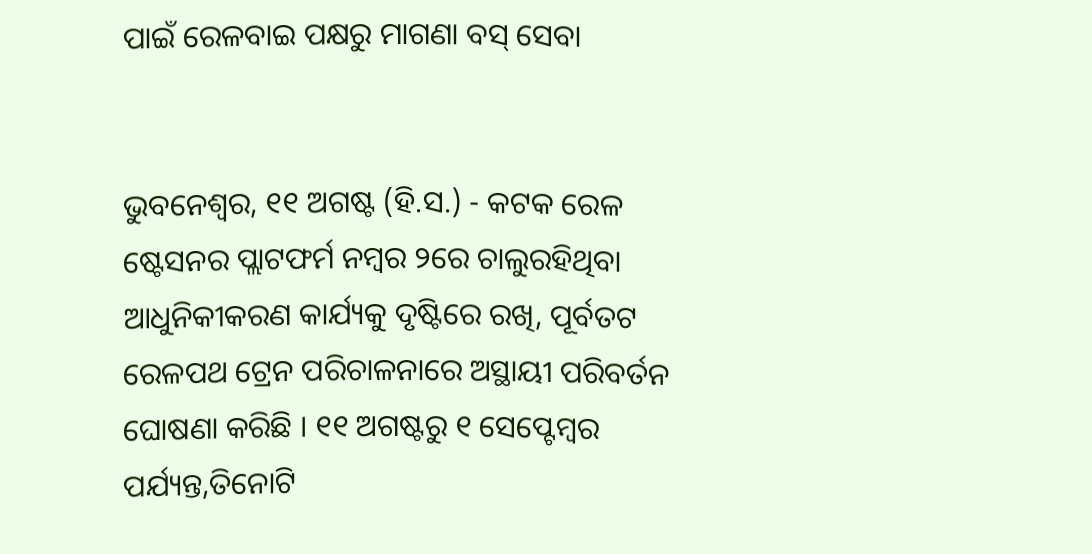ପାଇଁ ରେଳବାଇ ପକ୍ଷରୁ ମାଗଣା ବସ୍ ସେବା


ଭୁବନେଶ୍ୱର, ୧୧ ଅଗଷ୍ଟ (ହି.ସ.) - କଟକ ରେଳ ଷ୍ଟେସନର ପ୍ଲାଟଫର୍ମ ନମ୍ବର ୨ରେ ଚାଲୁରହିଥିବା ଆଧୁନିକୀକରଣ କାର୍ଯ୍ୟକୁ ଦୃଷ୍ଟିରେ ରଖି, ପୂର୍ବତଟ ରେଳପଥ ଟ୍ରେନ ପରିଚାଳନାରେ ଅସ୍ଥାୟୀ ପରିବର୍ତନ ଘୋଷଣା କରିଛି । ୧୧ ଅଗଷ୍ଟରୁ ୧ ସେପ୍ଟେମ୍ବର ପର୍ଯ୍ୟନ୍ତ,ତିନୋଟି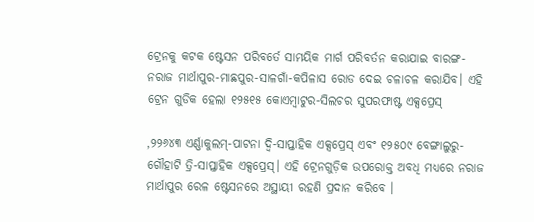ଟ୍ରେନକୁ କଟକ ଷ୍ଟେସନ ପରିବର୍ତେ ସାମୟିକ ମାର୍ଗ ପରିବର୍ତନ କରାଯାଇ ବାରଙ୍ଗ-ନରାଜ ମାର୍ଥାପୁର-ମାଛପୁର-ସାଳଗାଁ-କପିଳାସ ରୋଡ ଦେଇ ଚଳାଚଳ କରାଯିବ। ଏହି ଟ୍ରେନ ଗୁଡିକ ହେଲା ୧୨୫୧୫ କୋଏମ୍ବାଟୁର-ସିଲଚର ସୁପରଫାଷ୍ଟ ଏକ୍ସପ୍ରେସ୍‌

,୨୨୬୪୩ ଏର୍ଣ୍ଣାକୁଲମ୍‌-ପାଟନା ଦ୍ୱି-ସାପ୍ତାହିକ ଏକ୍ସପ୍ରେସ୍ ଏବଂ ୧୨୫୦୯ ବେଙ୍ଗାଲୁରୁ-ଗୌହାଟି ତ୍ରି-ସାପ୍ତାହିକ ଏକ୍ସପ୍ରେସ୍‌। ଏହି ଟ୍ରେନଗୁଡ଼ିକ ଉପରୋକ୍ତ ଅବଧି ମଧ୍ୟରେ ନରାଜ ମାର୍ଥାପୁର ରେଳ ଷ୍ଟେସନରେ ଅସ୍ଥାୟୀ ରହଣି ପ୍ରଦାନ କରିବେ ।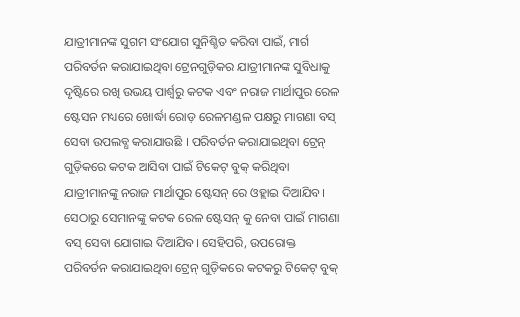ଯାତ୍ରୀମାନଙ୍କ ସୁଗମ ସଂଯୋଗ ସୁନିଶ୍ଚିତ କରିବା ପାଇଁ, ମାର୍ଗ ପରିବର୍ତନ କରାଯାଇଥିବା ଟ୍ରେନଗୁଡ଼ିକର ଯାତ୍ରୀମାନଙ୍କ ସୁବିଧାକୁ ଦୃଷ୍ଟିରେ ରଖି ଉଭୟ ପାର୍ଶ୍ୱରୁ କଟକ ଏବଂ ନରାଜ ମାର୍ଥାପୁର ରେଳ ଷ୍ଟେସନ ମଧ୍ୟରେ ଖୋର୍ଦ୍ଧା ରୋଡ଼ ରେଳମଣ୍ଡଳ ପକ୍ଷରୁ ମାଗଣା ବସ୍ ସେବା ଉପଲବ୍ଧ କରାଯାଉଛି । ପରିବର୍ତନ କରାଯାଇଥିବା ଟ୍ରେନ୍ ଗୁଡ଼ିକରେ କଟକ ଆସିବା ପାଇଁ ଟିକେଟ୍ ବୁକ୍ କରିଥିବା ଯାତ୍ରୀମାନଙ୍କୁ ନରାଜ ମାର୍ଥାପୁର ଷ୍ଟେସନ୍ ରେ ଓହ୍ଲାଇ ଦିଆଯିବ। ସେଠାରୁ ସେମାନଙ୍କୁ କଟକ ରେଳ ଷ୍ଟେସନ୍ କୁ ନେବା ପାଇଁ ମାଗଣା ବସ୍ ସେବା ଯୋଗାଇ ଦିଆଯିବ। ସେହିପରି, ଉପରୋକ୍ତ ପରିବର୍ତନ କରାଯାଇଥିବା ଟ୍ରେନ୍ ଗୁଡ଼ିକରେ କଟକରୁ ଟିକେଟ୍ ବୁକ୍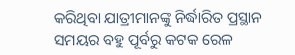କରିଥିବା ଯାତ୍ରୀମାନଙ୍କୁ ନିର୍ଦ୍ଧାରିତ ପ୍ରସ୍ଥାନ ସମୟର ବହୁ ପୂର୍ବରୁ କଟକ ରେଳ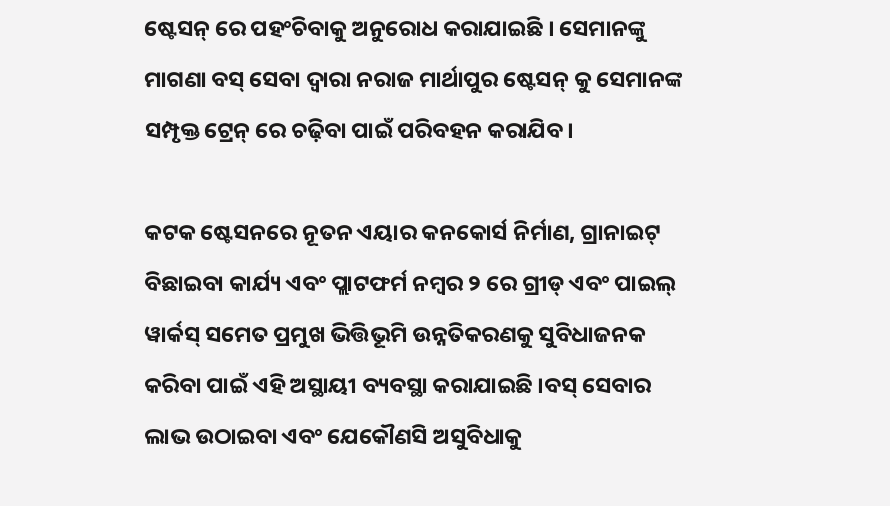ଷ୍ଟେସନ୍ ରେ ପହଂଚିବାକୁ ଅନୁରୋଧ କରାଯାଇଛି । ସେମାନଙ୍କୁ ମାଗଣା ବସ୍ ସେବା ଦ୍ୱାରା ନରାଜ ମାର୍ଥାପୁର ଷ୍ଟେସନ୍ କୁ ସେମାନଙ୍କ ସମ୍ପୃକ୍ତ ଟ୍ରେନ୍ ରେ ଚଢ଼ିବା ପାଇଁ ପରିବହନ କରାଯିବ।

କଟକ ଷ୍ଟେସନରେ ନୂତନ ଏୟାର କନକୋର୍ସ ନିର୍ମାଣ, ଗ୍ରାନାଇଟ୍ ବିଛାଇବା କାର୍ଯ୍ୟ ଏବଂ ପ୍ଲାଟଫର୍ମ ନମ୍ବର ୨ ରେ ଗ୍ରୀଡ୍ ଏବଂ ପାଇଲ୍ ୱାର୍କସ୍ ସମେତ ପ୍ରମୁଖ ଭିତ୍ତିଭୂମି ଉନ୍ନତିକରଣକୁ ସୁବିଧାଜନକ କରିବା ପାଇଁ ଏହି ଅସ୍ଥାୟୀ ବ୍ୟବସ୍ଥା କରାଯାଇଛି ।ବସ୍ ସେବାର ଲାଭ ଉଠାଇବା ଏବଂ ଯେକୌଣସି ଅସୁବିଧାକୁ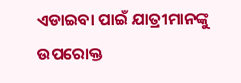ଏଡାଇବା ପାଇଁ ଯାତ୍ରୀମାନଙ୍କୁ ଉପରୋକ୍ତ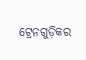ଟ୍ରେନଗୁଡ଼ିକର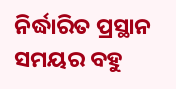ନିର୍ଦ୍ଧାରିତ ପ୍ରସ୍ଥାନ ସମୟର ବହୁ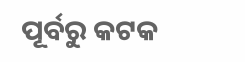ପୂର୍ବରୁ କଟକ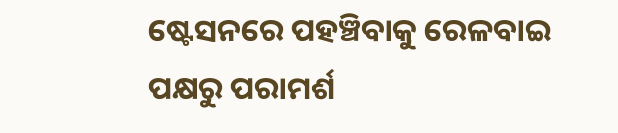ଷ୍ଟେସନରେ ପହଞ୍ଚିବାକୁ ରେଳବାଇ ପକ୍ଷରୁ ପରାମର୍ଶ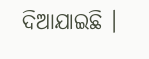ଦିଆଯାଇଛି ।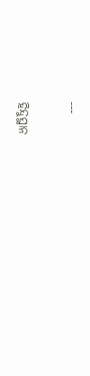---

ହିନ୍ଦୁସ୍ଥାନ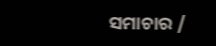ସମାଚାର /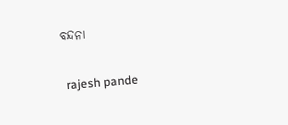ବନ୍ଦନା


 rajesh pande